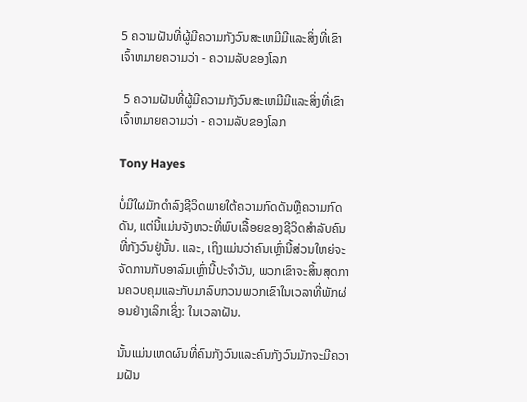5 ຄວາມຝັນທີ່ຜູ້ມີຄວາມກັງວົນສະເຫມີມີແລະສິ່ງທີ່ເຂົາເຈົ້າຫມາຍຄວາມວ່າ - ຄວາມລັບຂອງໂລກ

 5 ຄວາມຝັນທີ່ຜູ້ມີຄວາມກັງວົນສະເຫມີມີແລະສິ່ງທີ່ເຂົາເຈົ້າຫມາຍຄວາມວ່າ - ຄວາມລັບຂອງໂລກ

Tony Hayes

ບໍ່ມີໃຜມັກດໍາລົງຊີວິດພາຍໃຕ້ຄວາມກົດດັນຫຼືຄວາມກົດດັນ, ແຕ່ນີ້ແມ່ນຈັງຫວະທີ່ພົບເລື້ອຍຂອງຊີວິດສໍາລັບຄົນທີ່ກັງວົນຢູ່ນັ້ນ. ແລະ, ເຖິງແມ່ນວ່າຄົນເຫຼົ່ານີ້ສ່ວນໃຫຍ່ຈະຈັດການກັບອາລົມເຫຼົ່ານີ້ປະຈໍາວັນ, ພວກເຂົາຈະສິ້ນສຸດການຄວບຄຸມແລະກັບມາລົບກວນພວກເຂົາໃນເວລາທີ່ພັກຜ່ອນຢ່າງເລິກເຊິ່ງ: ໃນເວລາຝັນ.

ນັ້ນແມ່ນເຫດຜົນທີ່ຄົນກັງວົນແລະຄົນກັງວົນມັກຈະມີຄວາມຝັນ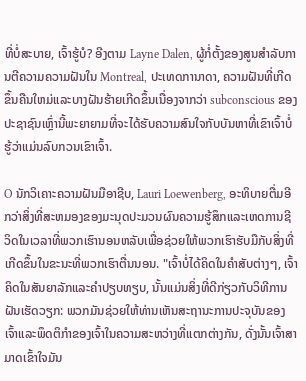ທີ່ບໍ່ສະບາຍ, ເຈົ້າຮູ້ບໍ? ອີງຕາມ Layne Dalen, ຜູ້ກໍ່ຕັ້ງຂອງສູນສໍາລັບການຕີຄວາມຄວາມຝັນໃນ Montreal, ປະເທດການາດາ, ຄວາມຝັນທີ່ເກີດຂຶ້ນຄືນໃຫມ່ແລະບາງຝັນຮ້າຍເກີດຂຶ້ນເນື່ອງຈາກວ່າ subconscious ຂອງປະຊາຊົນເຫຼົ່ານີ້ພະຍາຍາມທີ່ຈະໄດ້ຮັບຄວາມສົນໃຈກັບບັນຫາທີ່ເຂົາເຈົ້າບໍ່ຮູ້ວ່າແມ່ນລົບກວນເຂົາເຈົ້າ.

O ນັກວິເຄາະຄວາມຝັນມືອາຊີບ, Lauri Loewenberg, ອະທິບາຍຕື່ມອີກວ່າສິ່ງທີ່ສະຫມອງຂອງມະນຸດປະມວນຜົນຄວາມຮູ້ສຶກແລະເຫດການຊີວິດໃນເວລາທີ່ພວກເຮົານອນຫລັບເພື່ອຊ່ວຍໃຫ້ພວກເຮົາຮັບມືກັບສິ່ງທີ່ເກີດຂຶ້ນໃນຂະນະທີ່ພວກເຮົາຕື່ນນອນ. "ເຈົ້າບໍ່ໄດ້ຄິດໃນຄໍາສັບຕ່າງໆ, ເຈົ້າຄິດໃນສັນຍາລັກແລະຄໍາປຽບທຽບ, ນັ້ນແມ່ນສິ່ງທີ່ດີກ່ຽວກັບວິທີການຝັນເຮັດວຽກ: ພວກມັນຊ່ວຍໃຫ້ທ່ານເຫັນສະຖານະການປະຈຸບັນຂອງເຈົ້າແລະພຶດຕິກໍາຂອງເຈົ້າໃນຄວາມສະຫວ່າງທີ່ແຕກຕ່າງກັນ, ດັ່ງນັ້ນເຈົ້າສາມາດເຂົ້າໃຈມັນ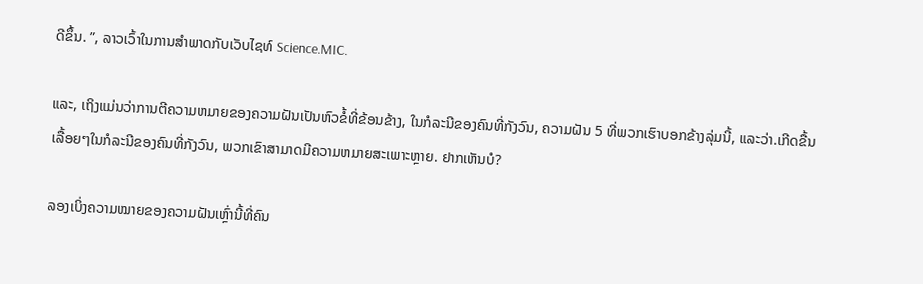ດີຂຶ້ນ. ”, ລາວເວົ້າໃນການສໍາພາດກັບເວັບໄຊທ໌ Science.MIC.

ແລະ, ເຖິງແມ່ນວ່າການຕີຄວາມຫມາຍຂອງຄວາມຝັນເປັນຫົວຂໍ້ທີ່ຂ້ອນຂ້າງ, ໃນກໍລະນີຂອງຄົນທີ່ກັງວົນ, ຄວາມຝັນ 5 ທີ່ພວກເຮົາບອກຂ້າງລຸ່ມນີ້, ແລະວ່າ.ເກີດຂື້ນເລື້ອຍໆໃນກໍລະນີຂອງຄົນທີ່ກັງວົນ, ພວກເຂົາສາມາດມີຄວາມຫມາຍສະເພາະຫຼາຍ. ຢາກເຫັນບໍ?

ລອງເບິ່ງຄວາມໝາຍຂອງຄວາມຝັນເຫຼົ່ານີ້ທີ່ຄົນ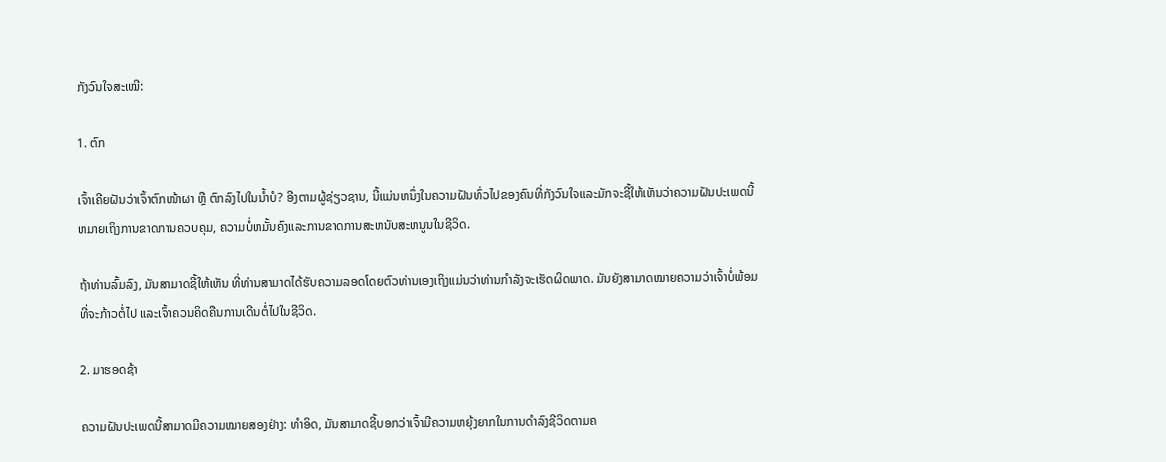ກັງວົນໃຈສະເໝີ:

1. ຕົກ

ເຈົ້າເຄີຍຝັນວ່າເຈົ້າຕົກໜ້າຜາ ຫຼື ຕົກລົງໄປໃນນ້ຳບໍ? ອີງຕາມຜູ້ຊ່ຽວຊານ, ນີ້ແມ່ນຫນຶ່ງໃນຄວາມຝັນທົ່ວໄປຂອງຄົນທີ່ກັງວົນໃຈແລະມັກຈະຊີ້ໃຫ້ເຫັນວ່າຄວາມຝັນປະເພດນີ້ຫມາຍເຖິງການຂາດການຄວບຄຸມ, ຄວາມບໍ່ຫມັ້ນຄົງແລະການຂາດການສະຫນັບສະຫນູນໃນຊີວິດ.

ຖ້າທ່ານລົ້ມລົງ, ມັນສາມາດຊີ້ໃຫ້ເຫັນ ທີ່ທ່ານສາມາດໄດ້ຮັບຄວາມລອດໂດຍຕົວທ່ານເອງເຖິງແມ່ນວ່າທ່ານກໍາລັງຈະເຮັດຜິດພາດ. ມັນຍັງສາມາດໝາຍຄວາມວ່າເຈົ້າບໍ່ພ້ອມທີ່ຈະກ້າວຕໍ່ໄປ ແລະເຈົ້າຄວນຄິດຄືນການເດີນຕໍ່ໄປໃນຊີວິດ.

2. ມາຮອດຊ້າ

ຄວາມຝັນປະເພດນີ້ສາມາດມີຄວາມໝາຍສອງຢ່າງ: ທຳອິດ, ມັນສາມາດຊີ້ບອກວ່າເຈົ້າມີຄວາມຫຍຸ້ງຍາກໃນການດຳລົງຊີວິດຕາມຄ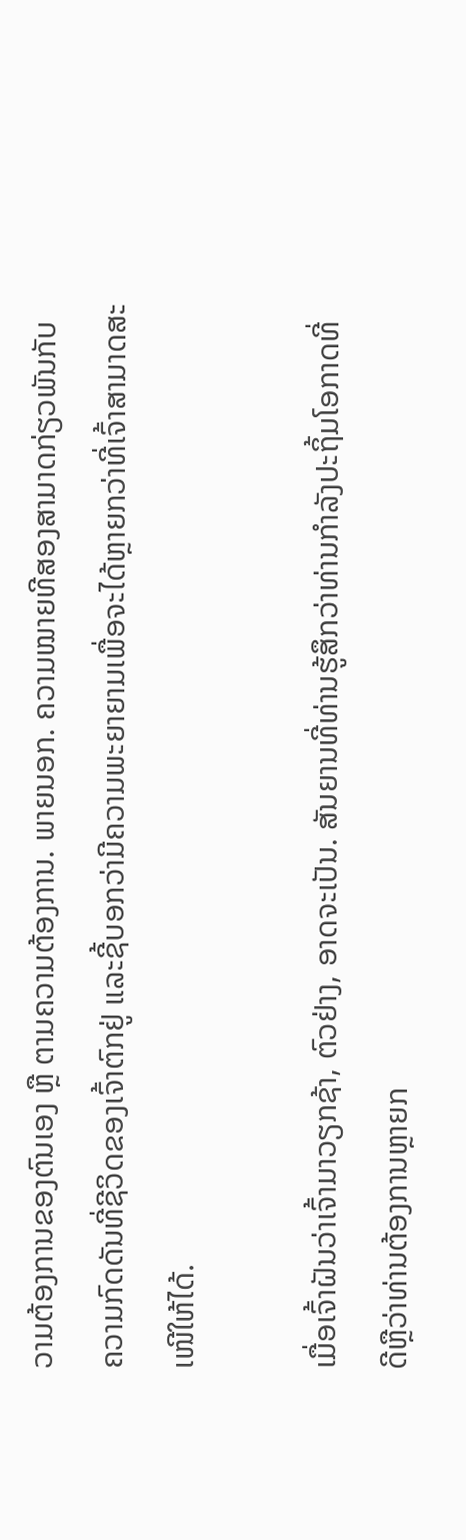ວາມຕ້ອງການຂອງຕົນເອງ ຫຼື ຕາມຄວາມຕ້ອງການ. ພາຍນອກ. ຄວາມໝາຍທີສອງສາມາດກ່ຽວພັນກັບຄວາມກົດດັນທີ່ຊີວິດຂອງເຈົ້າຕົກຢູ່ ແລະຊີ້ບອກວ່າມີຄວາມພະຍາຍາມເພື່ອຈະໄດ້ຫຼາຍກວ່າທີ່ເຈົ້າສາມາດສະເໜີໃຫ້ໄດ້.

ເມື່ອເຈົ້າຝັນວ່າເຈົ້າມາວຽກຊ້າ, ຕົວຢ່າງ, ອາດຈະເປັນ. ສັນຍານທີ່ທ່ານຮູ້ສຶກວ່າທ່ານກໍາລັງປະຖິ້ມໂອກາດທີ່ດີຫຼືວ່າທ່ານຕ້ອງການຫຼາຍກ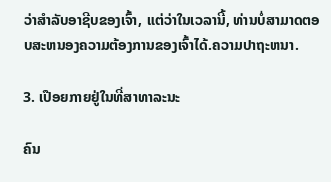ວ່າສໍາລັບອາຊີບຂອງເຈົ້າ, ແຕ່ວ່າໃນເວລານີ້, ທ່ານບໍ່ສາມາດຕອບສະຫນອງຄວາມຕ້ອງການຂອງເຈົ້າໄດ້.ຄວາມປາຖະຫນາ.

3. ເປືອຍກາຍຢູ່ໃນທີ່ສາທາລະນະ

ຄົນ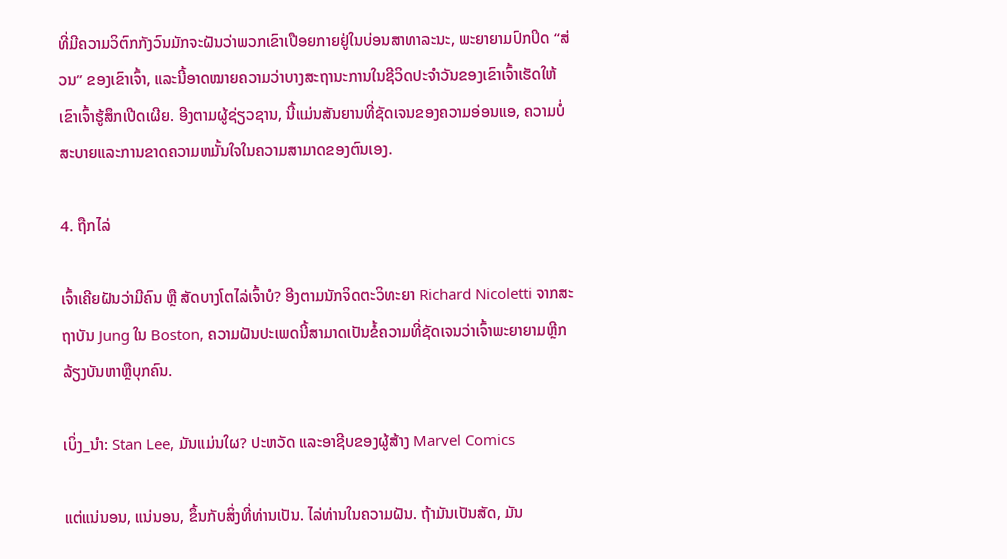ທີ່ມີຄວາມວິຕົກກັງວົນມັກຈະຝັນວ່າພວກເຂົາເປືອຍກາຍຢູ່ໃນບ່ອນສາທາລະນະ, ພະຍາຍາມປົກປິດ “ສ່ວນ” ຂອງເຂົາເຈົ້າ, ແລະນີ້ອາດໝາຍຄວາມວ່າບາງສະຖານະການໃນຊີວິດປະຈຳວັນຂອງເຂົາເຈົ້າເຮັດໃຫ້ເຂົາເຈົ້າຮູ້ສຶກເປີດເຜີຍ. ອີງຕາມຜູ້ຊ່ຽວຊານ, ນີ້ແມ່ນສັນຍານທີ່ຊັດເຈນຂອງຄວາມອ່ອນແອ, ຄວາມບໍ່ສະບາຍແລະການຂາດຄວາມຫມັ້ນໃຈໃນຄວາມສາມາດຂອງຕົນເອງ.

4. ຖືກໄລ່

ເຈົ້າເຄີຍຝັນວ່າມີຄົນ ຫຼື ສັດບາງໂຕໄລ່ເຈົ້າບໍ? ອີງຕາມນັກຈິດຕະວິທະຍາ Richard Nicoletti ຈາກສະຖາບັນ Jung ໃນ Boston, ຄວາມຝັນປະເພດນີ້ສາມາດເປັນຂໍ້ຄວາມທີ່ຊັດເຈນວ່າເຈົ້າພະຍາຍາມຫຼີກລ້ຽງບັນຫາຫຼືບຸກຄົນ.

ເບິ່ງ_ນຳ: Stan Lee, ມັນແມ່ນໃຜ? ປະຫວັດ ແລະອາຊີບຂອງຜູ້ສ້າງ Marvel Comics

ແຕ່ແນ່ນອນ, ແນ່ນອນ, ຂຶ້ນກັບສິ່ງທີ່ທ່ານເປັນ. ໄລ່ທ່ານໃນຄວາມຝັນ. ຖ້າມັນເປັນສັດ, ມັນ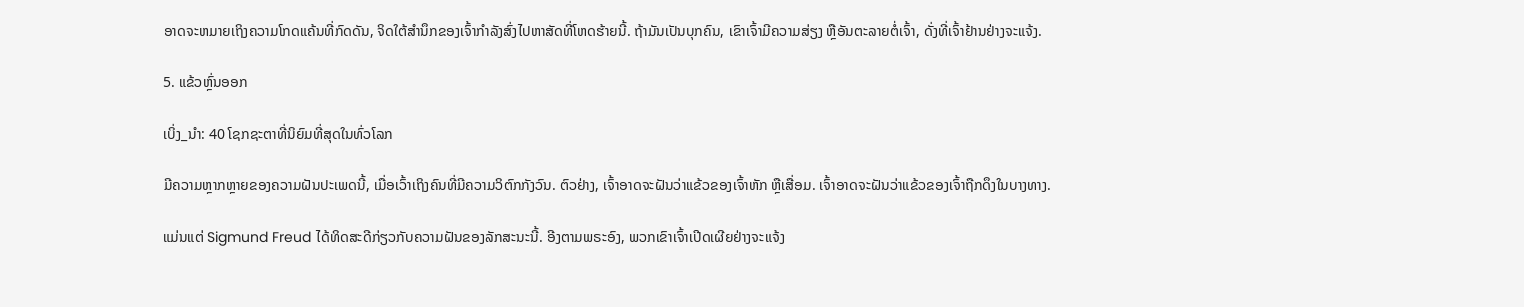ອາດຈະຫມາຍເຖິງຄວາມໂກດແຄ້ນທີ່ກົດດັນ, ຈິດໃຕ້ສໍານຶກຂອງເຈົ້າກໍາລັງສົ່ງໄປຫາສັດທີ່ໂຫດຮ້າຍນີ້. ຖ້າມັນເປັນບຸກຄົນ, ເຂົາເຈົ້າມີຄວາມສ່ຽງ ຫຼືອັນຕະລາຍຕໍ່ເຈົ້າ, ດັ່ງທີ່ເຈົ້າຢ້ານຢ່າງຈະແຈ້ງ.

5. ແຂ້ວຫຼົ່ນອອກ

ເບິ່ງ_ນຳ: 40 ໂຊກຊະຕາທີ່ນິຍົມທີ່ສຸດໃນທົ່ວໂລກ

ມີຄວາມຫຼາກຫຼາຍຂອງຄວາມຝັນປະເພດນີ້, ເມື່ອເວົ້າເຖິງຄົນທີ່ມີຄວາມວິຕົກກັງວົນ. ຕົວຢ່າງ, ເຈົ້າອາດຈະຝັນວ່າແຂ້ວຂອງເຈົ້າຫັກ ຫຼືເສື່ອມ. ເຈົ້າອາດຈະຝັນວ່າແຂ້ວຂອງເຈົ້າຖືກດຶງໃນບາງທາງ.

ແມ່ນແຕ່ Sigmund Freud ໄດ້ທິດສະດີກ່ຽວກັບຄວາມຝັນຂອງລັກສະນະນີ້. ອີງຕາມພຣະອົງ, ພວກເຂົາເຈົ້າເປີດເຜີຍຢ່າງຈະແຈ້ງ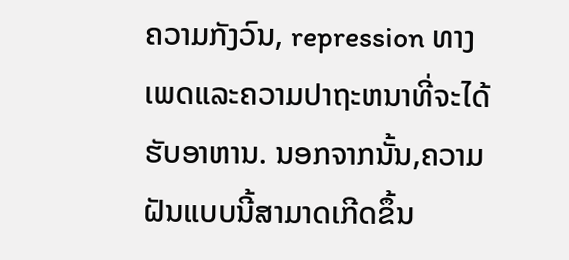ຄວາມກັງວົນ, repression ທາງເພດແລະຄວາມປາຖະຫນາທີ່ຈະໄດ້ຮັບອາຫານ. ນອກຈາກນັ້ນ,ຄວາມຝັນແບບນີ້ສາມາດເກີດຂຶ້ນ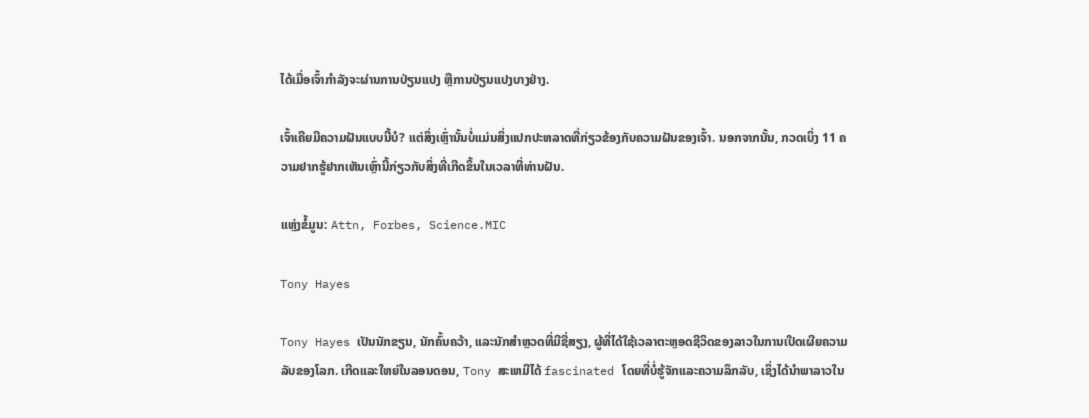ໄດ້ເມື່ອເຈົ້າກຳລັງຈະຜ່ານການປ່ຽນແປງ ຫຼືການປ່ຽນແປງບາງຢ່າງ.

ເຈົ້າເຄີຍມີຄວາມຝັນແບບນີ້ບໍ? ແຕ່ສິ່ງເຫຼົ່ານັ້ນບໍ່ແມ່ນສິ່ງແປກປະຫລາດທີ່ກ່ຽວຂ້ອງກັບຄວາມຝັນຂອງເຈົ້າ. ນອກຈາກນັ້ນ, ກວດເບິ່ງ 11 ຄວາມຢາກຮູ້ຢາກເຫັນເຫຼົ່ານີ້ກ່ຽວກັບສິ່ງທີ່ເກີດຂຶ້ນໃນເວລາທີ່ທ່ານຝັນ.

ແຫຼ່ງຂໍ້ມູນ: Attn, Forbes, Science.MIC

Tony Hayes

Tony Hayes ເປັນນັກຂຽນ, ນັກຄົ້ນຄວ້າ, ແລະນັກສຳຫຼວດທີ່ມີຊື່ສຽງ, ຜູ້ທີ່ໄດ້ໃຊ້ເວລາຕະຫຼອດຊີວິດຂອງລາວໃນການເປີດເຜີຍຄວາມລັບຂອງໂລກ. ເກີດແລະໃຫຍ່ໃນລອນດອນ, Tony ສະເຫມີໄດ້ fascinated ໂດຍທີ່ບໍ່ຮູ້ຈັກແລະຄວາມລຶກລັບ, ເຊິ່ງໄດ້ນໍາພາລາວໃນ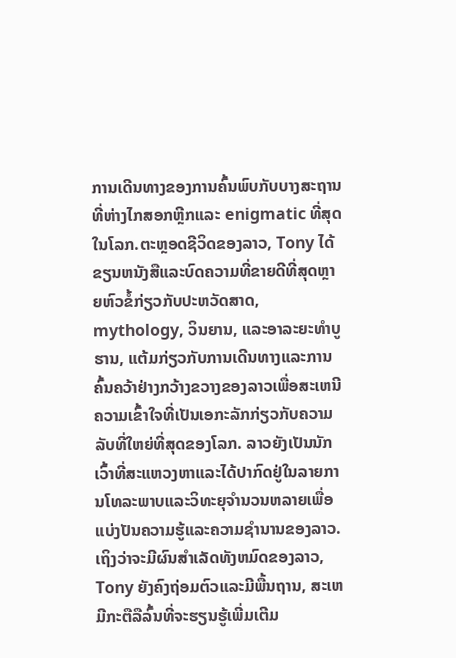ການເດີນທາງຂອງການຄົ້ນພົບກັບບາງສະຖານທີ່ຫ່າງໄກສອກຫຼີກແລະ enigmatic ທີ່ສຸດໃນໂລກ.ຕະຫຼອດຊີວິດຂອງລາວ, Tony ໄດ້ຂຽນຫນັງສືແລະບົດຄວາມທີ່ຂາຍດີທີ່ສຸດຫຼາຍຫົວຂໍ້ກ່ຽວກັບປະຫວັດສາດ, mythology, ວິນຍານ, ແລະອາລະຍະທໍາບູຮານ, ແຕ້ມກ່ຽວກັບການເດີນທາງແລະການຄົ້ນຄວ້າຢ່າງກວ້າງຂວາງຂອງລາວເພື່ອສະເຫນີຄວາມເຂົ້າໃຈທີ່ເປັນເອກະລັກກ່ຽວກັບຄວາມລັບທີ່ໃຫຍ່ທີ່ສຸດຂອງໂລກ. ລາວຍັງເປັນນັກເວົ້າທີ່ສະແຫວງຫາແລະໄດ້ປາກົດຢູ່ໃນລາຍການໂທລະພາບແລະວິທະຍຸຈໍານວນຫລາຍເພື່ອແບ່ງປັນຄວາມຮູ້ແລະຄວາມຊໍານານຂອງລາວ.ເຖິງວ່າຈະມີຜົນສໍາເລັດທັງຫມົດຂອງລາວ, Tony ຍັງຄົງຖ່ອມຕົວແລະມີພື້ນຖານ, ສະເຫມີກະຕືລືລົ້ນທີ່ຈະຮຽນຮູ້ເພີ່ມເຕີມ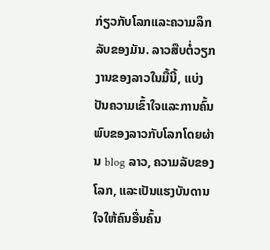ກ່ຽວກັບໂລກແລະຄວາມລຶກລັບຂອງມັນ. ລາວສືບຕໍ່ວຽກງານຂອງລາວໃນມື້ນີ້, ແບ່ງປັນຄວາມເຂົ້າໃຈແລະການຄົ້ນພົບຂອງລາວກັບໂລກໂດຍຜ່ານ blog ລາວ, ຄວາມລັບຂອງໂລກ, ແລະເປັນແຮງບັນດານໃຈໃຫ້ຄົນອື່ນຄົ້ນ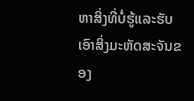ຫາສິ່ງທີ່ບໍ່ຮູ້ແລະຮັບເອົາສິ່ງມະຫັດສະຈັນຂອງ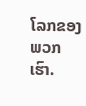ໂລກຂອງພວກເຮົາ.